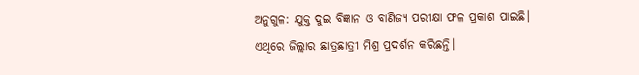ଅନୁଗୁଳ: ଯୁକ୍ତ ଦୁଇ ବିଜ୍ଞାନ ଓ ବାଣିଜ୍ୟ ପରୀକ୍ଷା ଫଳ ପ୍ରକାଶ ପାଇଛି। ଏଥିରେ ଜିଲ୍ଲାର ଛାତ୍ରଛାତ୍ରୀ ମିଶ୍ର ପ୍ରଦର୍ଶନ କରିଛନ୍ତି।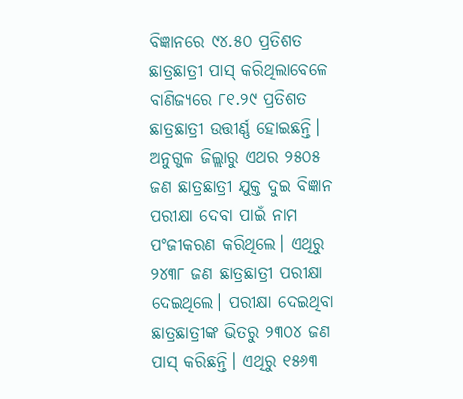ବିଜ୍ଞାନରେ ୯୪.୫୦ ପ୍ରତିଶତ ଛାତ୍ରଛାତ୍ରୀ ପାସ୍ କରିଥିଲାବେଳେ ବାଣିଜ୍ୟରେ ୮୧.୨୯ ପ୍ରତିଶତ ଛାତ୍ରଛାତ୍ରୀ ଉତ୍ତୀର୍ଣ୍ଣ ହୋଇଛନ୍ତି।
ଅନୁଗୁଳ ଜିଲ୍ଲାରୁ ଏଥର ୨୫୦୫ ଜଣ ଛାତ୍ରଛାତ୍ରୀ ଯୁକ୍ତ ଦୁଇ ବିଜ୍ଞାନ ପରୀକ୍ଷା ଦେବା ପାଇଁ ନାମ ପଂଜୀକରଣ କରିଥିଲେ। ଏଥିରୁ ୨୪୩୮ ଜଣ ଛାତ୍ରଛାତ୍ରୀ ପରୀକ୍ଷା ଦେଇଥିଲେ। ପରୀକ୍ଷା ଦେଇଥିବା ଛାତ୍ରଛାତ୍ରୀଙ୍କ ଭିତରୁ ୨୩୦୪ ଜଣ ପାସ୍ କରିଛନ୍ତି। ଏଥିରୁ ୧୫୬୩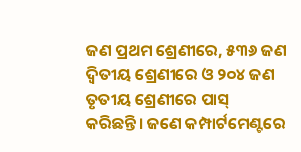ଜଣ ପ୍ରଥମ ଶ୍ରେଣୀରେ, ୫୩୬ ଜଣ ଦ୍ବିତୀୟ ଶ୍ରେଣୀରେ ଓ ୨୦୪ ଜଣ ତୃତୀୟ ଶ୍ରେଣୀରେ ପାସ୍ କରିଛନ୍ତି। ଜଣେ କମ୍ପାର୍ଟମେଣ୍ଟରେ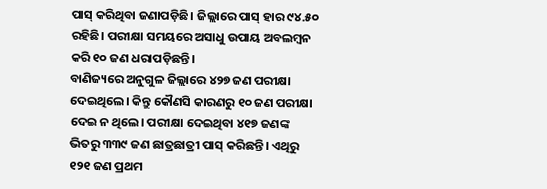ପାସ୍ କରିଥିବା ଜଣାପଡ଼ିଛି। ଜିଲ୍ଲାରେ ପାସ୍ ହାର ୯୪.୫୦ ରହିଛି। ପରୀକ୍ଷା ସମୟରେ ଅସାଧୁ ଉପାୟ ଅବଲମ୍ବନ କରି ୧୦ ଜଣ ଧରାପଡ଼ିଛନ୍ତି।
ବାଣିଜ୍ୟରେ ଅନୁଗୁଳ ଜିଲ୍ଲାରେ ୪୨୭ ଜଣ ପରୀକ୍ଷା ଦେଇଥିଲେ। କିନ୍ତୁ କୌଣସି କାରଣରୁ ୧୦ ଜଣ ପରୀକ୍ଷା ଦେଇ ନ ଥିଲେ। ପରୀକ୍ଷା ଦେଇଥିବା ୪୧୭ ଜଣଙ୍କ ଭିତରୁ ୩୩୯ ଜଣ ଛାତ୍ରଛାତ୍ରୀ ପାସ୍ କରିଛନ୍ତି। ଏଥିରୁ ୧୨୧ ଜଣ ପ୍ରଥମ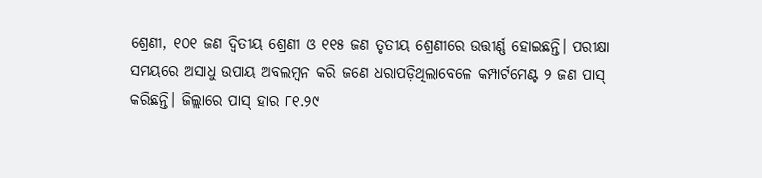ଶ୍ରେଣୀ, ୧୦୧ ଜଣ ଦ୍ବିତୀୟ ଶ୍ରେଣୀ ଓ ୧୧୫ ଜଣ ତୃତୀୟ ଶ୍ରେଣୀରେ ଉତ୍ତୀର୍ଣ୍ଣ ହୋଇଛନ୍ତି। ପରୀକ୍ଷା ସମୟରେ ଅସାଧୁ ଉପାୟ ଅବଲମ୍ବନ କରି ଜଣେ ଧରାପଡ଼ିଥିଲାବେଳେ କମ୍ପାର୍ଟମେଣ୍ଟ ୨ ଜଣ ପାସ୍ କରିଛନ୍ତି। ଜିଲ୍ଲାରେ ପାସ୍ ହାର ୮୧.୨୯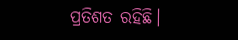ପ୍ରତିଶତ ରହିଛି।